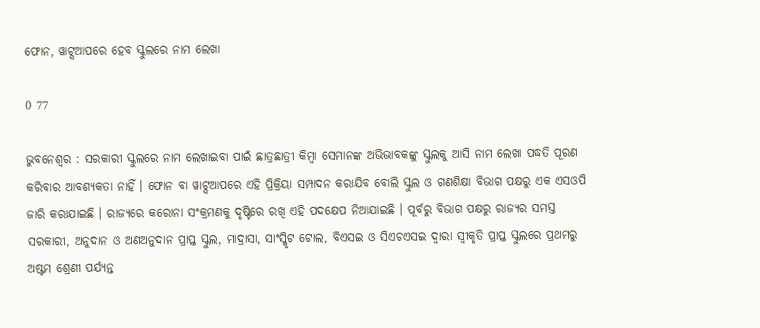ଫୋନ, ୱାଟ୍ସଆପରେ ହେବ ସ୍କୁଲରେ ନାମ ଲେଖା

0 77

ଭୁବନେଶ୍ୱର : ସରକାରୀ ସ୍କୁଲରେ ନାମ ଲେଖାଇବା ପାଇଁ ଛାତ୍ରଛାତ୍ରୀ କିମ୍ବା ସେମାନଙ୍କ ଅଭିଭାବକଙ୍କୁ ସ୍କୁଲକୁ ଆସି ନାମ ଲେଖା ପଦ୍ଧତି ପୂରଣ କରିବାର ଆବଶ୍ୟକତା ନାହିଁ । ଫୋନ ବା ୱାଟ୍ସଆପରେ ଏହି ପ୍ରିକ୍ରିୟା ସମ୍ପାଦନ କରାଯିବ ବୋଲି ସ୍କୁଲ ଓ ଗଣଶିକ୍ଷା ବିଭାଗ ପକ୍ଷରୁ ଏକ ଏସଓପି ଜାରି କରାଯାଇଛି । ରାଜ୍ୟରେ କରୋନା ସଂକ୍ରମଣକୁ ଦୃଷ୍ଟିରେ ରଖି ଏହି ପଦକ୍ଷେପ ନିଆଯାଇଛି । ପୂର୍ବରୁ ବିଭାଗ ପକ୍ଷରୁ ରାଜ୍ୟର ସମସ୍ତ ସରକାରୀ, ଅନୁଦାନ ଓ ଅଣଅନୁଦାନ ପ୍ରାପ୍ତ ସ୍କୁଲ, ମାଦ୍ରାସା, ସାଂସ୍କୃିଟ ଟୋଲ, ବିଏସଇ ଓ ସିଏଚଏସଇ ଦ୍ୱାରା ସ୍ୱୀକୃତି ପ୍ରାପ୍ତ ସ୍କୁଲରେ ପ୍ରଥମରୁ ଅଷ୍ଟମ ଶ୍ରେଣୀ ପର୍ଯ୍ୟନ୍ତ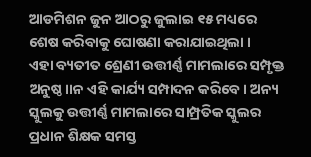ଆଡମିଶନ ଜୁନ ଆଠରୁ ଜୁଲାଇ ୧୫ ମଧ୍ୟରେ ଶେଷ କରିବାକୁ ଘୋଷଣା କରାଯାଇଥିଲା ।
ଏହା ବ୍ୟତୀତ ଶ୍ରେଣୀ ଉତ୍ତୀର୍ଣ୍ଣ ମାମଲାରେ ସମ୍ପୃକ୍ତ ଅନୁଷ୍ଠ।।ନ ଏହି କାର୍ଯ୍ୟ ସମ୍ପାଦନ କରିବେ । ଅନ୍ୟ ସ୍କୁଲକୁ ଉତ୍ତୀର୍ଣ୍ଣ ମାମଲାରେ ସାମ୍ପ୍ରତିକ ସ୍କୁଲର ପ୍ରଧାନ ଶିକ୍ଷକ ସମସ୍ତ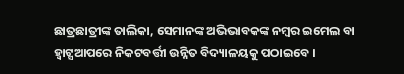ଛାତ୍ରଛାତ୍ରୀଙ୍କ ତାଲିକା, ସେମାନଙ୍କ ଅଭିଭାବକଙ୍କ ନମ୍ବର ଇମେଲ ବା ହ୍ୱାଟ୍ସଆପରେ ନିକଟବର୍ତ୍ତୀ ଉନ୍ନିତ ବିଦ୍ୟାଳୟକୁ ପଠାଇବେ ।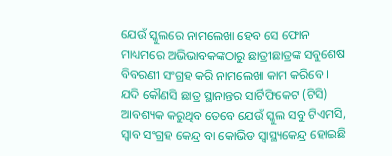ଯେଉଁ ସ୍କୁଲରେ ନାମଲେଖା ହେବ ସେ ଫୋନ ମାଧ୍ୟମରେ ଅଭିଭାବକଙ୍କଠାରୁ ଛାତ୍ରୀଛାତ୍ରଙ୍କ ସବୁଶେଷ ବିବରଣୀ ସଂଗ୍ରହ କରି ନାମଲେଖା କାମ କରିବେ । ଯଦି କୌଣସି ଛାତ୍ର ସ୍ଥାନାନ୍ତର ସାର୍ଟିଫିକେଟ (ଟିସି) ଆବଶ୍ୟକ କରୁଥିବ ତେବେ ଯେଉଁ ସ୍କୁଲ ସବୁ ଟିଏମସି, ସ୍ୱାବ ସଂଗ୍ରହ କେନ୍ଦ୍ର ବା କୋଭିଡ ସ୍ୱାସ୍ଥ୍ୟକେନ୍ଦ୍ର ହୋଇଛି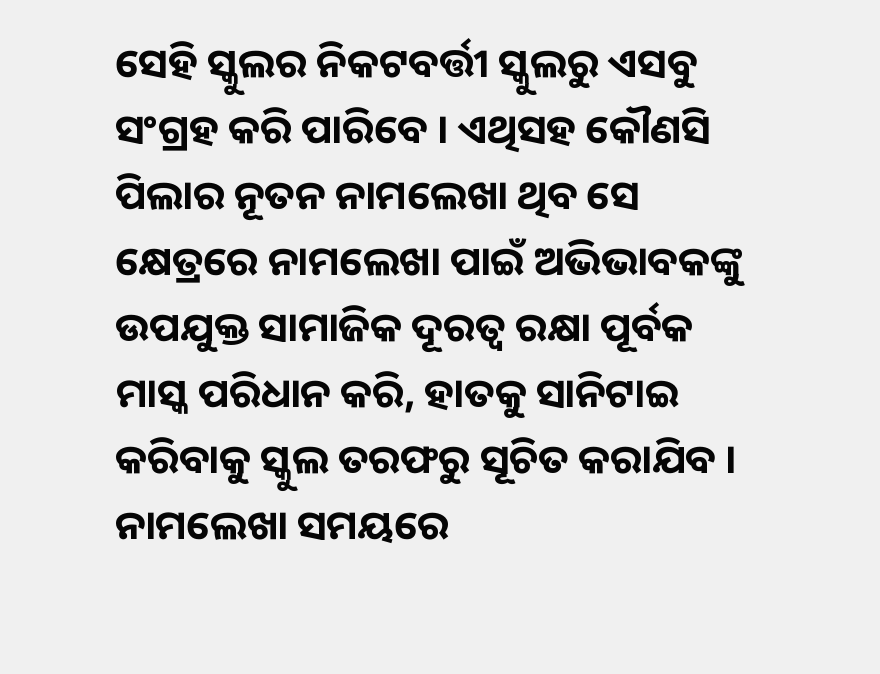ସେହି ସ୍କୁଲର ନିକଟବର୍ତ୍ତୀ ସ୍କୁଲରୁ ଏସବୁ ସଂଗ୍ରହ କରି ପାରିବେ । ଏଥିସହ କୌଣସି ପିଲାର ନୂତନ ନାମଲେଖା ଥିବ ସେ କ୍ଷେତ୍ରରେ ନାମଲେଖା ପାଇଁ ଅଭିଭାବକଙ୍କୁ ଉପଯୁକ୍ତ ସାମାଜିକ ଦୂରତ୍ୱ ରକ୍ଷା ପୂର୍ବକ ମାସ୍କ ପରିଧାନ କରି, ହାତକୁ ସାନିଟାଇ କରିବାକୁ ସ୍କୁଲ ତରଫରୁ ସୂଚିତ କରାଯିବ । ନାମଲେଖା ସମୟରେ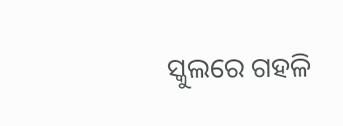ସ୍କୁଲରେ ଗହଳି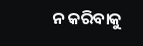ନ କରିବାକୁ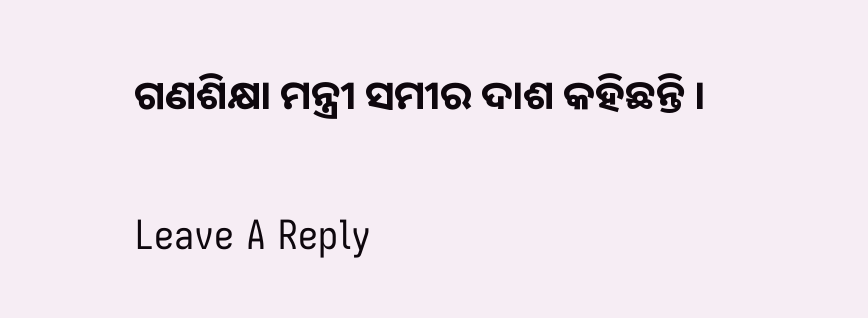ଗଣଶିକ୍ଷା ମନ୍ତ୍ରୀ ସମୀର ଦାଶ କହିଛନ୍ତି ।

Leave A Reply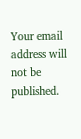Your email address will not be published.